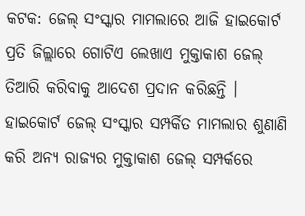କଟକ: ଜେଲ୍ ସଂସ୍କାର ମାମଲାରେ ଆଜି ହାଇକୋର୍ଟ ପ୍ରତି ଜିଲ୍ଲାରେ ଗୋଟିଏ ଲେଖାଏ ମୁକ୍ତାକାଶ ଜେଲ୍ ତିଆରି କରିବାକୁ ଆଦେଶ ପ୍ରଦାନ କରିଛନ୍ତି । ହାଇକୋର୍ଟ ଜେଲ୍ ସଂସ୍କାର ସମ୍ପର୍କିତ ମାମଲାର ଶୁଣାଣି କରି ଅନ୍ୟ ରାଜ୍ୟର ମୁକ୍ତାକାଶ ଜେଲ୍ ସମ୍ପର୍କରେ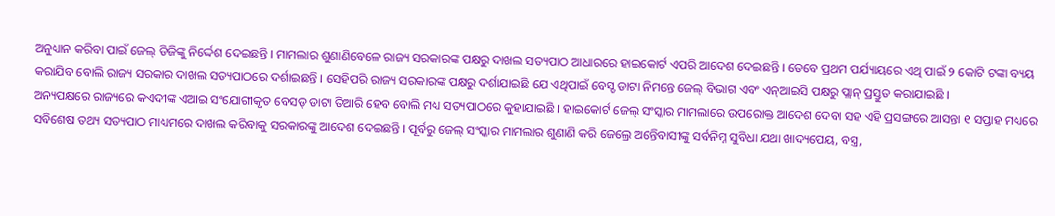ଅନୁଧ୍ୟାନ କରିବା ପାଇଁ ଜେଲ୍ ଡିଜିଙ୍କୁ ନିର୍ଦ୍ଦେଶ ଦେଇଛନ୍ତି । ମାମଲାର ଶୁଣାଣିବେଳେ ରାଜ୍ୟ ସରକାରଙ୍କ ପକ୍ଷରୁ ଦାଖଲ ସତ୍ୟପାଠ ଆଧାରରେ ହାଇକୋର୍ଟ ଏପରି ଆଦେଶ ଦେଇଛନ୍ତି । ତେବେ ପ୍ରଥମ ପର୍ଯ୍ୟାୟରେ ଏଥି ପାଇଁ ୨ କୋଟି ଟଙ୍କା ବ୍ୟୟ କରାଯିବ ବୋଲି ରାଜ୍ୟ ସରକାର ଦାଖଲ ସତ୍ୟପାଠରେ ଦର୍ଶାଇଛନ୍ତି । ସେହିପରି ରାଜ୍ୟ ସରକାରଙ୍କ ପକ୍ଷରୁ ଦର୍ଶାଯାଇଛି ଯେ ଏଥିପାଇଁ ବେସ୍ଡ ଡାଟା ନିମନ୍ତେ ଜେଲ୍ ବିଭାଗ ଏବଂ ଏନ୍ଆଇସି ପକ୍ଷରୁ ପ୍ଲାନ୍ ପ୍ରସ୍ତୁତ କରାଯାଇଛି ।
ଅନ୍ୟପକ୍ଷରେ ରାଜ୍ୟରେ କଏଦୀଙ୍କ ଏଆଇ ସଂଯୋଗୀକୃତ ବେସଡ୍ ଡାଟା ତିଆରି ହେବ ବୋଲି ମଧ୍ୟ ସତ୍ୟପାଠରେ କୁହାଯାଇଛି । ହାଇକୋର୍ଟ ଜେଲ୍ ସଂସ୍କାର ମାମଲାରେ ଉପରୋକ୍ତ ଆଦେଶ ଦେବା ସହ ଏହି ପ୍ରସଙ୍ଗରେ ଆସନ୍ତା ୧ ସପ୍ତାହ ମଧ୍ୟରେ ସବିଶେଷ ତଥ୍ୟ ସତ୍ୟପାଠ ମାଧ୍ୟମରେ ଦାଖଲ କରିବାକୁ ସରକାରଙ୍କୁ ଆଦେଶ ଦେଇଛନ୍ତି । ପୂର୍ବରୁ ଜେଲ୍ ସଂସ୍କାର ମାମଲାର ଶୁଣାଣି କରି ଜେଲ୍ରେ ଅନ୍ତେିବାସୀଙ୍କୁ ସର୍ବନିମ୍ନ ସୁବିଧା ଯଥା ଖାଦ୍ୟପେୟ, ବସ୍ତ୍ର,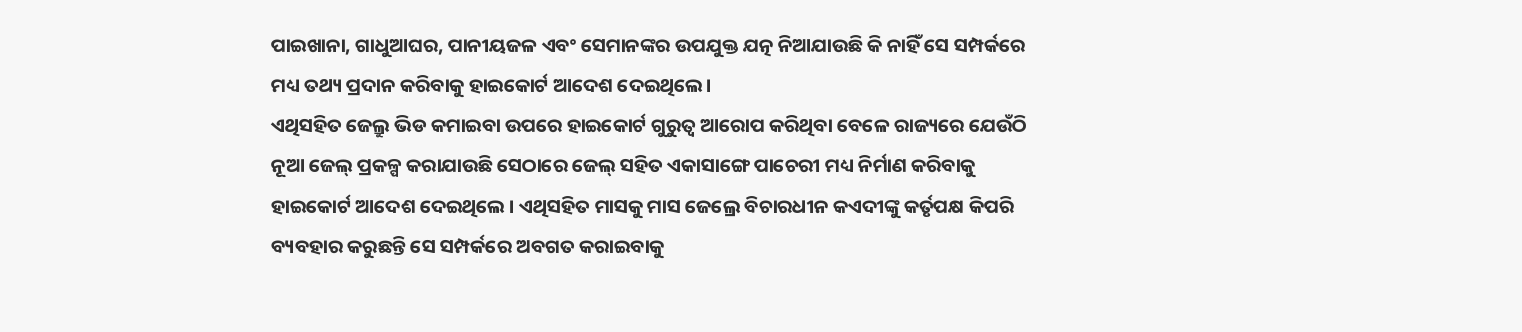ପାଇଖାନା, ଗାଧୁଆଘର, ପାନୀୟଜଳ ଏବଂ ସେମାନଙ୍କର ଉପଯୁକ୍ତ ଯତ୍ନ ନିଆଯାଉଛି କି ନାହିଁ ସେ ସମ୍ପର୍କରେ ମଧ୍ୟ ତଥ୍ୟ ପ୍ରଦାନ କରିବାକୁ ହାଇକୋର୍ଟ ଆଦେଶ ଦେଇଥିଲେ।
ଏଥିସହିତ ଜେଲ୍ରୁ ଭିଡ କମାଇବା ଉପରେ ହାଇକୋର୍ଟ ଗୁରୁତ୍ୱ ଆରୋପ କରିଥିବା ବେଳେ ରାଜ୍ୟରେ ଯେଉଁଠି ନୂଆ ଜେଲ୍ ପ୍ରକଳ୍ପ କରାଯାଉଛି ସେଠାରେ ଜେଲ୍ ସହିତ ଏକାସାଙ୍ଗେ ପାଚେରୀ ମଧ୍ୟ ନିର୍ମାଣ କରିବାକୁ ହାଇକୋର୍ଟ ଆଦେଶ ଦେଇଥିଲେ । ଏଥିସହିତ ମାସକୁ ମାସ ଜେଲ୍ରେ ବିଚାରଧୀନ କଏଦୀଙ୍କୁ କର୍ତୃପକ୍ଷ କିପରି ବ୍ୟବହାର କରୁଛନ୍ତି ସେ ସମ୍ପର୍କରେ ଅବଗତ କରାଇବାକୁ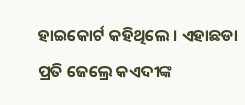ହାଇକୋର୍ଟ କହିଥିଲେ । ଏହାଛଡା ପ୍ରତି ଜେଲ୍ରେ କଏଦୀଙ୍କ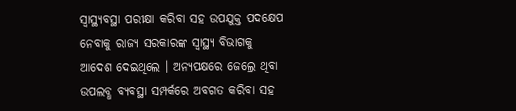ସ୍ୱାସ୍ଥ୍ୟବସ୍ଥା ପରୀକ୍ଷା କରିବା ସହ ଉପଯୁକ୍ତ ପଦକ୍ଷେପ ନେବାକୁ ରାଜ୍ୟ ସରକାରଙ୍କ ସ୍ୱାସ୍ଥ୍ୟ ବିଭାଗକୁ ଆଦେଶ ଦେଇଥିଲେ । ଅନ୍ୟପକ୍ଷରେ ଜେଲ୍ରେ ଥିବା ଉପଲବ୍ଧ ବ୍ୟବସ୍ଥା ସମ୍ପର୍କରେ ଅବଗତ କରିବା ସହ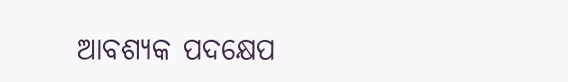ଆବଶ୍ୟକ ପଦକ୍ଷେପ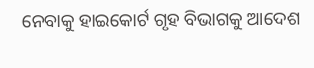ନେବାକୁ ହାଇକୋର୍ଟ ଗୃହ ବିଭାଗକୁ ଆଦେଶ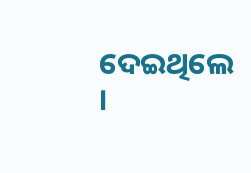ଦେଇଥିଲେ ।